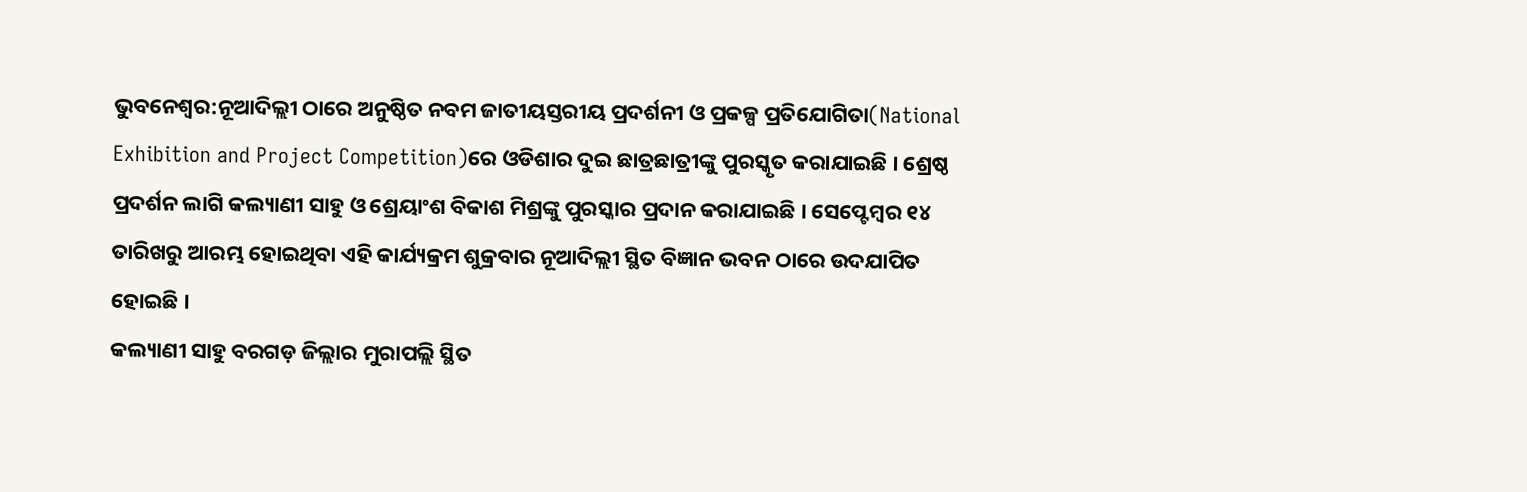ଭୁବନେଶ୍ବର:ନୂଆଦିଲ୍ଲୀ ଠାରେ ଅନୁଷ୍ଠିତ ନବମ ଜାତୀୟସ୍ତରୀୟ ପ୍ରଦର୍ଶନୀ ଓ ପ୍ରକଳ୍ପ ପ୍ରତିଯୋଗିତା(National Exhibition and Project Competition)ରେ ଓଡିଶାର ଦୁଇ ଛାତ୍ରଛାତ୍ରୀଙ୍କୁ ପୁରସ୍କୃତ କରାଯାଇଛି । ଶ୍ରେଷ୍ଠ ପ୍ରଦର୍ଶନ ଲାଗି କଲ୍ୟାଣୀ ସାହୁ ଓ ଶ୍ରେୟାଂଶ ବିକାଶ ମିଶ୍ରଙ୍କୁ ପୁରସ୍କାର ପ୍ରଦାନ କରାଯାଇଛି । ସେପ୍ଟେମ୍ବର ୧୪ ତାରିଖରୁ ଆରମ୍ଭ ହୋଇଥିବା ଏହି କାର୍ଯ୍ୟକ୍ରମ ଶୁକ୍ରବାର ନୂଆଦିଲ୍ଲୀ ସ୍ଥିତ ବିଜ୍ଞାନ ଭବନ ଠାରେ ଉଦଯାପିତ ହୋଇଛି ।
କଲ୍ୟାଣୀ ସାହୁ ବରଗଡ଼ ଜିଲ୍ଲାର ମୁରାପଲ୍ଲି ସ୍ଥିତ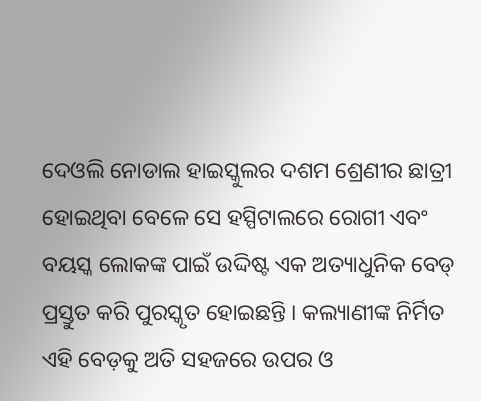ଦେଓଲି ନୋଡାଲ ହାଇସ୍କୁଲର ଦଶମ ଶ୍ରେଣୀର ଛାତ୍ରୀ ହୋଇଥିବା ବେଳେ ସେ ହସ୍ପିଟାଲରେ ରୋଗୀ ଏବଂ ବୟସ୍କ ଲୋକଙ୍କ ପାଇଁ ଉଦ୍ଦିଷ୍ଟ ଏକ ଅତ୍ୟାଧୁନିକ ବେଡ୍ ପ୍ରସ୍ତୁତ କରି ପୁରସ୍କୃତ ହୋଇଛନ୍ତି । କଲ୍ୟାଣୀଙ୍କ ନିର୍ମିତ ଏହି ବେଡ଼କୁ ଅତି ସହଜରେ ଉପର ଓ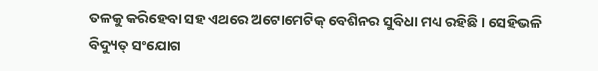ତଳକୁ କରିହେବା ସହ ଏଥରେ ଅଟୋମେଟିକ୍ ବେଶିନର ସୁବିଧା ମଧ୍ୟ ରହିଛି । ସେହିଭଳି ବିଦ୍ୟୁତ୍ ସଂଯୋଗ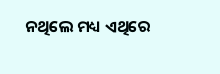ନଥିଲେ ମଧ୍ୟ ଏଥିରେ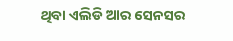ଥିବା ଏଲିଡି ଆର ସେନସର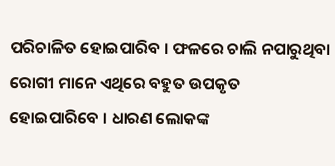ପରିଚାଳିତ ହୋଇପାରିବ । ଫଳରେ ଚାଲି ନପାରୁଥିବା ରୋଗୀ ମାନେ ଏଥିରେ ବହୁତ ଉପକୃତ ହୋଇପାରିବେ । ଧାରଣ ଲୋକଙ୍କ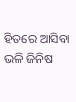ହିତରେ ଆସିବା ଭଳି ଜିନିଷ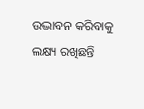ଉଦ୍ଭାବନ କରିବାକୁ ଲକ୍ଷ୍ୟ ରଖିଛନ୍ତି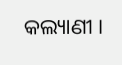କଲ୍ୟାଣୀ ।